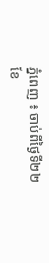ភ្នំពេញ ៖ ចាប់ពីថ្ងៃទី២២ ខែ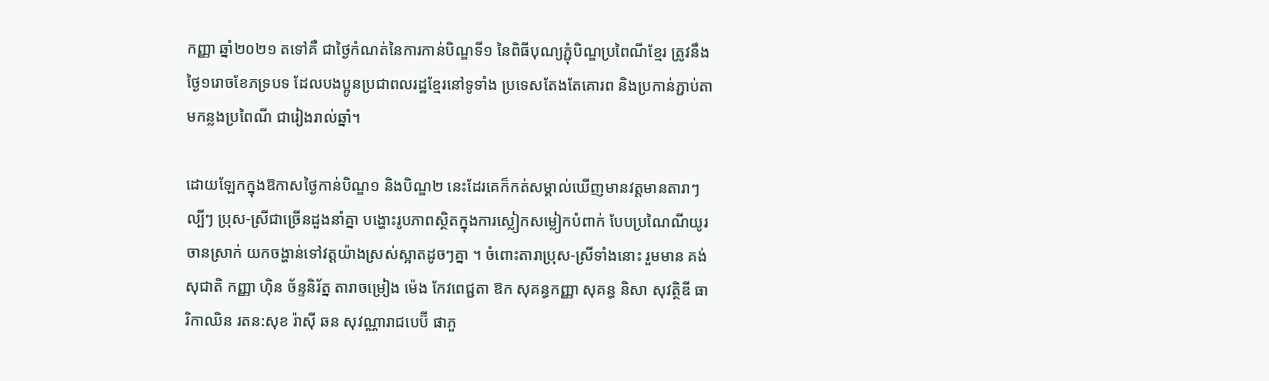កញ្ញា ឆ្នាំ២០២១ តទៅគឺ ជាថ្ងៃកំណត់នៃការកាន់បិណ្ឌទី១ នៃពិធីបុណ្យភ្ជុំបិណ្ឌប្រពៃណីខ្មែរ ត្រូវនឹងថ្ងៃ១រោចខែភទ្របទ ដែលបងប្អូនប្រជាពលរដ្ឋខ្មែរនៅទូទាំង ប្រទេសតែងតែគោរព និងប្រកាន់ភ្ជាប់តាមកន្លងប្រពៃណី ជារៀងរាល់ឆ្នាំ។

ដោយឡែកក្នុងឱកាសថ្ងៃកាន់បិណ្ឌ១ និងបិណ្ឌ២ នេះដែរគេក៏កត់សម្គាល់ឃើញមានវត្តមានតារាៗល្បីៗ ប្រុស-ស្រីជាច្រើនដួងនាំគ្នា បង្ហោះរូបភាពស្ថិតក្នុងការស្លៀកសម្លៀកបំពាក់ បែបប្រណៃណីយូរចានស្រាក់ យកចង្ហាន់ទៅវត្តយ៉ាងស្រស់ស្អាតដូចៗគ្នា ។ ចំពោះតារាប្រុស-ស្រីទាំងនោះ រួមមាន គង់ សុជាតិ កញ្ញា ហ៊ិន ច័ន្ទនិរ័ត្ន តារាចម្រៀង ម៉េង កែវពេជ្ជតា ឱក សុគន្ធកញ្ញា សុគន្ធ និសា សុវត្ថិឌី ធារិកាឈិន រតន:សុខ រ៉ាស៊ី ឆន សុវណ្ណារាជបេប៊ី ផាភួ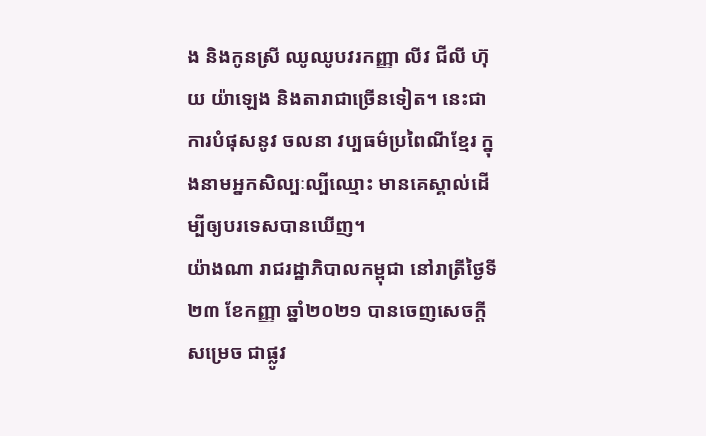ង និងកូនស្រី ឈូឈូបវរកញ្ញា លីវ ជីលី ហ៊ុយ យ៉ាឡេង និងតារាជាច្រើនទៀត។ នេះជាការបំផុសនូវ ចលនា វប្បធម៌ប្រពៃណីខ្មែរ ក្នុងនាមអ្នកសិល្បៈល្បីឈ្មោះ មានគេស្គាល់ដើម្បីឲ្យបរទេសបានឃើញ។
យ៉ាងណា រាជរដ្ឋាភិបាលកម្ពុជា នៅរាត្រីថ្ងៃទី២៣ ខែកញ្ញា ឆ្នាំ២០២១ បានចេញសេចក្តីសម្រេច ជាផ្លូវ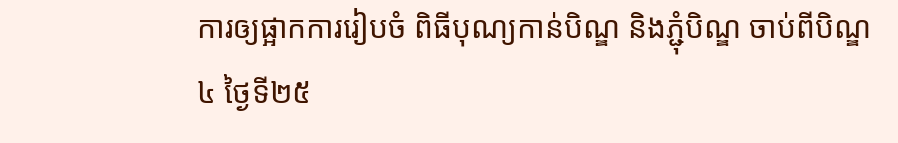ការឲ្យផ្អាកការរៀបចំ ពិធីបុណ្យកាន់បិណ្ឌ និងភ្ជុំបិណ្ឌ ចាប់ពីបិណ្ឌ៤ ថ្ងៃទី២៥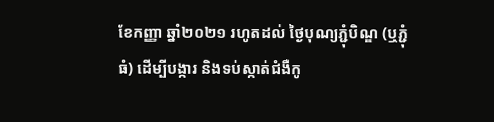ខែកញ្ញា ឆ្នាំ២០២១ រហូតដល់ ថ្ងៃបុណ្យភ្ជុំបិណ្ឌ (ឬភ្ជុំធំ) ដើម្បីបង្ការ និងទប់ស្កាត់ជំងឺកូ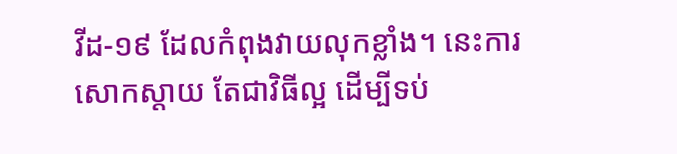វីដ-១៩ ដែលកំពុងវាយលុកខ្លាំង។ នេះការសោកស្តាយ តែជាវិធីល្អ ដើម្បីទប់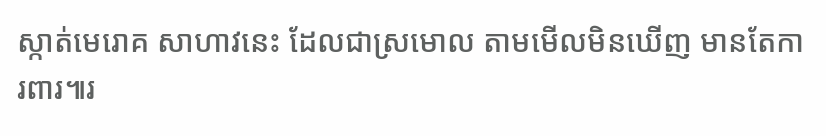ស្កាត់មេរោគ សាហាវនេះ ដែលជាស្រមោល តាមមើលមិនឃើញ មានតែការពារ៕រ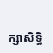ក្សាសិទ្ធិ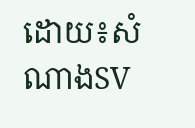ដោយ៖សំណាងSV